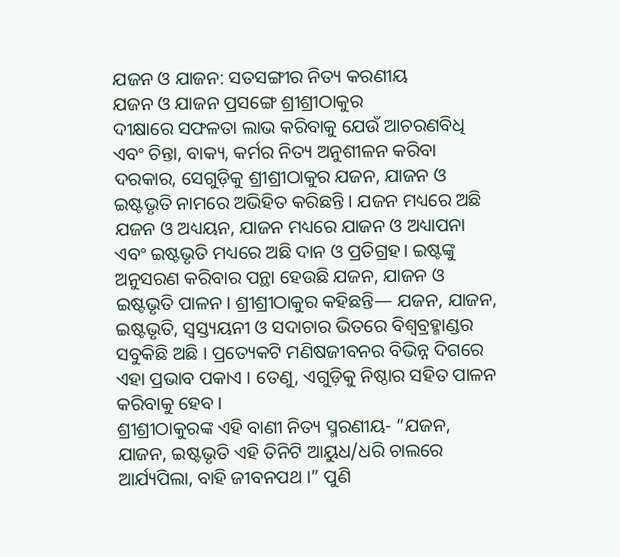ଯଜନ ଓ ଯାଜନ: ସତସଙ୍ଗୀର ନିତ୍ୟ କରଣୀୟ
ଯଜନ ଓ ଯାଜନ ପ୍ରସଙ୍ଗେ ଶ୍ରୀଶ୍ରୀଠାକୁର
ଦୀକ୍ଷାରେ ସଫଳତା ଲାଭ କରିବାକୁ ଯେଉଁ ଆଚରଣବିଧି ଏବଂ ଚିନ୍ତା, ବାକ୍ୟ, କର୍ମର ନିତ୍ୟ ଅନୁଶୀଳନ କରିବା ଦରକାର, ସେଗୁଡ଼ିକୁ ଶ୍ରୀଶ୍ରୀଠାକୁର ଯଜନ, ଯାଜନ ଓ ଇଷ୍ଟଭୃତି ନାମରେ ଅଭିହିତ କରିଛନ୍ତି । ଯଜନ ମଧ୍ୟରେ ଅଛି ଯଜନ ଓ ଅଧ୍ୟୟନ, ଯାଜନ ମଧ୍ୟରେ ଯାଜନ ଓ ଅଧ୍ୟାପନା ଏବଂ ଇଷ୍ଟଭୃତି ମଧ୍ୟରେ ଅଛି ଦାନ ଓ ପ୍ରତିଗ୍ରହ। ଇଷ୍ଟଙ୍କୁ ଅନୁସରଣ କରିବାର ପନ୍ଥା ହେଉଛି ଯଜନ, ଯାଜନ ଓ ଇଷ୍ଟଭୃତି ପାଳନ। ଶ୍ରୀଶ୍ରୀଠାକୁର କହିଛନ୍ତି— ଯଜନ, ଯାଜନ, ଇଷ୍ଟଭୃତି, ସ୍ୱସ୍ତ୍ୟୟନୀ ଓ ସଦାଚାର ଭିତରେ ବିଶ୍ୱବ୍ରହ୍ମାଣ୍ଡର ସବୁକିଛି ଅଛି । ପ୍ରତ୍ୟେକଟି ମଣିଷଜୀବନର ବିଭିନ୍ନ ଦିଗରେ ଏହା ପ୍ରଭାବ ପକାଏ । ତେଣୁ, ଏଗୁଡ଼ିକୁ ନିଷ୍ଠାର ସହିତ ପାଳନ କରିବାକୁ ହେବ।
ଶ୍ରୀଶ୍ରୀଠାକୁରଙ୍କ ଏହି ବାଣୀ ନିତ୍ୟ ସ୍ମରଣୀୟ- “ଯଜନ, ଯାଜନ, ଇଷ୍ଟଭୃତି ଏହି ତିନିଟି ଆୟୁଧ/ଧରି ଚାଲରେ ଆର୍ଯ୍ୟପିଲା, ବାହି ଜୀବନପଥ ।” ପୁଣି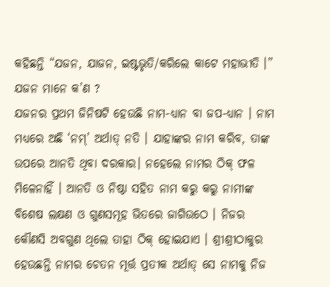କହିଛନ୍ତି “ଯଜନ, ଯାଜନ, ଇଷ୍ଟଭୃତି/କରିଲେ କାଟେ ମହାଭୀତି ।”
ଯଜନ ମାନେ କ’ଣ ?
ଯଜନର ପ୍ରଥମ ଜିନିଷଟି ହେଉଛି ନାମ-ଧ୍ୟାନ ବା ଜପ-ଧ୍ୟାନ । ନାମ ମଧ୍ୟରେ ଅଛି ‘ନମ୍’ ଅର୍ଥାତ୍ ନତି । ଯାହାଙ୍କର ନାମ କରିବ, ତାଙ୍କ ଉପରେ ଆନତି ଥିବା ଦରକାର। ନହେଲେ ନାମର ଠିକ୍ ଫଳ ମିଳେନାହିଁ । ଆନତି ଓ ନିଷ୍ଠା ସହିତ ନାମ କରୁ କରୁ ନାମୀଙ୍କ ବିଶେଷ ଲକ୍ଷଣ ଓ ଗୁଣସମୂହ ଭିତରେ ଜାଗିଉଠେ । ନିଜର କୌଣସି ଅବଗୁଣ ଥିଲେ ତାହା ଠିକ୍ ହୋଇଯାଏ । ଶ୍ରୀଶ୍ରୀଠାକୁର ହେଉଛନ୍ତି ନାମର ଚେତନ ମୂର୍ତ୍ତ ପ୍ରତୀକ ଅର୍ଥାତ୍ ସେ ନାମକୁ ନିଜ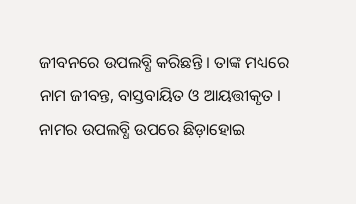ଜୀବନରେ ଉପଲବ୍ଧି କରିଛନ୍ତି । ତାଙ୍କ ମଧ୍ୟରେ ନାମ ଜୀବନ୍ତ, ବାସ୍ତବାୟିତ ଓ ଆୟତ୍ତୀକୃତ । ନାମର ଉପଲବ୍ଧି ଉପରେ ଛିଡ଼ାହୋଇ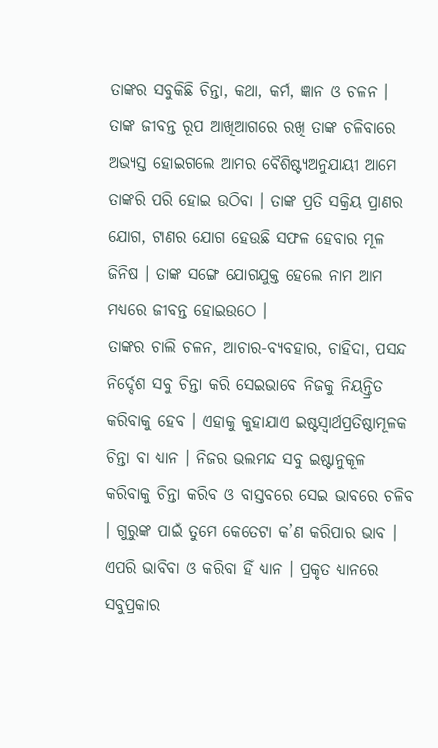ତାଙ୍କର ସବୁକିଛି ଚିନ୍ତା, କଥା, କର୍ମ, ଜ୍ଞାନ ଓ ଚଳନ । ତାଙ୍କ ଜୀବନ୍ତ ରୂପ ଆଖିଆଗରେ ରଖି ତାଙ୍କ ଚଳିବାରେ ଅଭ୍ୟସ୍ତ ହୋଇଗଲେ ଆମର ବୈଶିଷ୍ଟ୍ୟଅନୁଯାୟୀ ଆମେ ତାଙ୍କରି ପରି ହୋଇ ଉଠିବା । ତାଙ୍କ ପ୍ରତି ସକ୍ରିୟ ପ୍ରାଣର ଯୋଗ, ଟାଣର ଯୋଗ ହେଉଛି ସଫଳ ହେବାର ମୂଳ ଜିନିଷ । ତାଙ୍କ ସଙ୍ଗେ ଯୋଗଯୁକ୍ତ ହେଲେ ନାମ ଆମ ମଧ୍ୟରେ ଜୀବନ୍ତ ହୋଇଉଠେ ।
ତାଙ୍କର ଚାଲି ଚଳନ, ଆଚାର-ବ୍ୟବହାର, ଚାହିଦା, ପସନ୍ଦ ନିର୍ଦ୍ଦେଶ ସବୁ ଚିନ୍ତା କରି ସେଇଭାବେ ନିଜକୁ ନିୟନ୍ତ୍ରିତ କରିବାକୁ ହେବ । ଏହାକୁ କୁହାଯାଏ ଇଷ୍ଟସ୍ୱାର୍ଥପ୍ରତିଷ୍ଠାମୂଳକ ଚିନ୍ତା ବା ଧ୍ୟାନ । ନିଜର ଭଲମନ୍ଦ ସବୁ ଇଷ୍ଟାନୁକୂଳ କରିବାକୁ ଚିନ୍ତା କରିବ ଓ ବାସ୍ତବରେ ସେଇ ଭାବରେ ଚଳିବ । ଗୁରୁଙ୍କ ପାଇଁ ତୁମେ କେତେଟା କ’ଣ କରିପାର ଭାବ । ଏପରି ଭାବିବା ଓ କରିବା ହିଁ ଧ୍ୟାନ । ପ୍ରକୃତ ଧ୍ୟାନରେ ସବୁପ୍ରକାର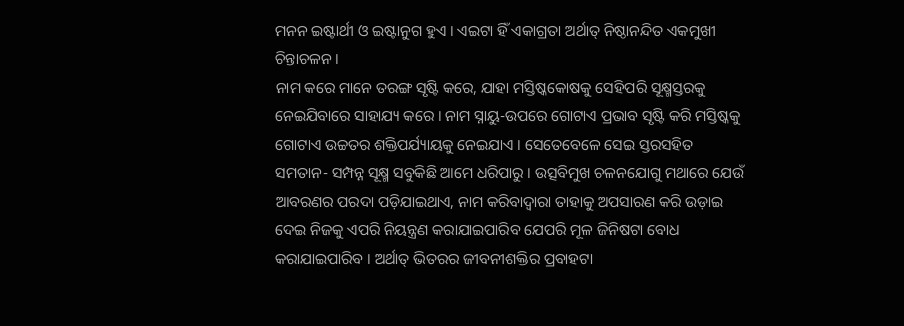ମନନ ଇଷ୍ଟାର୍ଥୀ ଓ ଇଷ୍ଟାନୁଗ ହୁଏ । ଏଇଟା ହିଁ ଏକାଗ୍ରତା ଅର୍ଥାତ୍ ନିଷ୍ଠାନନ୍ଦିତ ଏକମୁଖୀ ଚିନ୍ତାଚଳନ ।
ନାମ କରେ ମାନେ ତରଙ୍ଗ ସୃଷ୍ଟି କରେ, ଯାହା ମସ୍ତିଷ୍କକୋଷକୁ ସେହିପରି ସୂକ୍ଷ୍ମସ୍ତରକୁ ନେଇଯିବାରେ ସାହାଯ୍ୟ କରେ । ନାମ ସ୍ନାୟୁ-ଉପରେ ଗୋଟାଏ ପ୍ରଭାବ ସୃଷ୍ଟି କରି ମସ୍ତିଷ୍କକୁ ଗୋଟାଏ ଉଚ୍ଚତର ଶକ୍ତିପର୍ଯ୍ୟାୟକୁ ନେଇଯାଏ । ସେତେବେଳେ ସେଇ ସ୍ତରସହିତ ସମତାନ- ସମ୍ପନ୍ନ ସୂକ୍ଷ୍ମ ସବୁକିଛି ଆମେ ଧରିପାରୁ । ଉତ୍ସବିମୁଖ ଚଳନଯୋଗୁ ମଥାରେ ଯେଉଁ ଆବରଣର ପରଦା ପଡ଼ିଯାଇଥାଏ, ନାମ କରିବାଦ୍ୱାରା ତାହାକୁ ଅପସାରଣ କରି ଉଡ଼ାଇ ଦେଇ ନିଜକୁ ଏପରି ନିୟନ୍ତ୍ରଣ କରାଯାଇପାରିବ ଯେପରି ମୂଳ ଜିନିଷଟା ବୋଧ କରାଯାଇପାରିବ । ଅର୍ଥାତ୍ ଭିତରର ଜୀବନୀଶକ୍ତିର ପ୍ରବାହଟା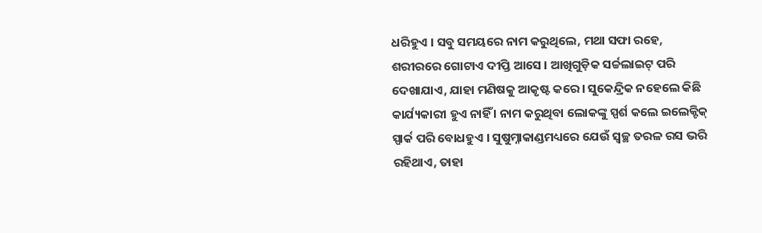ଧରିହୁଏ । ସବୁ ସମୟରେ ନାମ କରୁଥିଲେ, ମଥା ସଫା ରହେ, ଶରୀରରେ ଗୋଟାଏ ଦୀପ୍ତି ଆସେ । ଆଖିଗୁଡ଼ିକ ସର୍ଚ୍ଚଲାଇଟ୍ ପରି ଦେଖାଯାଏ, ଯାହା ମଣିଷକୁ ଆକୃଷ୍ଟ କରେ । ସୁକେନ୍ଦ୍ରିକ ନହେଲେ କିଛି କାର୍ଯ୍ୟକାରୀ ହୁଏ ନାହିଁ । ନାମ କରୁଥିବା ଲୋକଙ୍କୁ ସ୍ପର୍ଶ କଲେ ଇଲେକ୍ଟିକ୍ ସ୍ପାର୍କ ପରି ବୋଧହୁଏ । ସୁଷୁମ୍ନାକାଣ୍ଡମଧ୍ୟରେ ଯେଉଁ ସ୍ୱଚ୍ଛ ତରଳ ରସ ଭରି ରହିଥାଏ, ତାହା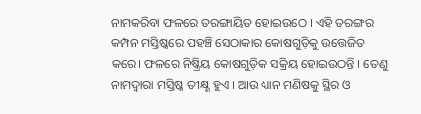ନାମକରିବା ଫଳରେ ତରଙ୍ଗାୟିତ ହୋଇଉଠେ । ଏହି ତରଙ୍ଗର କମ୍ପନ ମସ୍ତିଷ୍କରେ ପହଞ୍ଚି ସେଠାକାର କୋଷଗୁଡ଼ିକୁ ଉତ୍ତେଜିତ କରେ। ଫଳରେ ନିଷ୍କ୍ରିୟ କୋଷଗୁଡ଼ିକ ସକ୍ରିୟ ହୋଇଉଠନ୍ତି । ତେଣୁ ନାମଦ୍ୱାରା ମସ୍ତିଷ୍କ ତୀକ୍ଷ୍ଣ ହୁଏ । ଆଉ ଧ୍ୟାନ ମଣିଷକୁ ସ୍ଥିର ଓ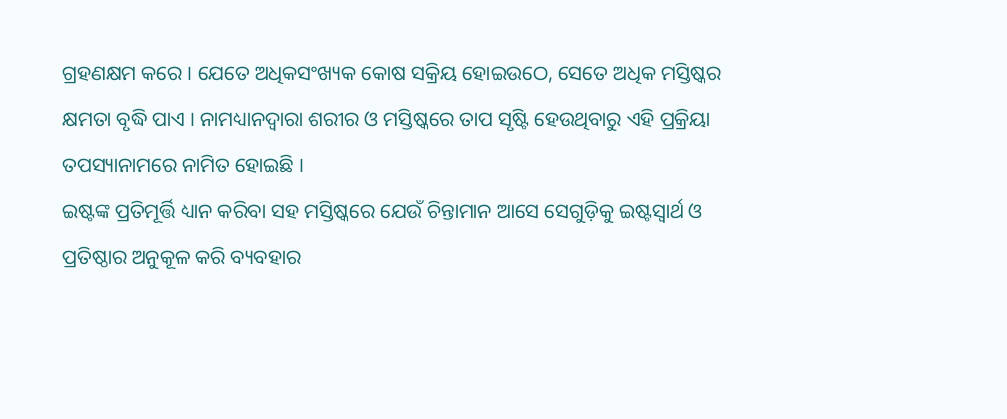ଗ୍ରହଣକ୍ଷମ କରେ । ଯେତେ ଅଧିକସଂଖ୍ୟକ କୋଷ ସକ୍ରିୟ ହୋଇଉଠେ, ସେତେ ଅଧିକ ମସ୍ତିଷ୍କର କ୍ଷମତା ବୃଦ୍ଧି ପାଏ । ନାମଧ୍ୟାନଦ୍ୱାରା ଶରୀର ଓ ମସ୍ତିଷ୍କରେ ତାପ ସୃଷ୍ଟି ହେଉଥିବାରୁ ଏହି ପ୍ରକ୍ରିୟା ତପସ୍ୟାନାମରେ ନାମିତ ହୋଇଛି ।
ଇଷ୍ଟଙ୍କ ପ୍ରତିମୂର୍ତ୍ତି ଧ୍ୟାନ କରିବା ସହ ମସ୍ତିଷ୍କରେ ଯେଉଁ ଚିନ୍ତାମାନ ଆସେ ସେଗୁଡ଼ିକୁ ଇଷ୍ଟସ୍ୱାର୍ଥ ଓ ପ୍ରତିଷ୍ଠାର ଅନୁକୂଳ କରି ବ୍ୟବହାର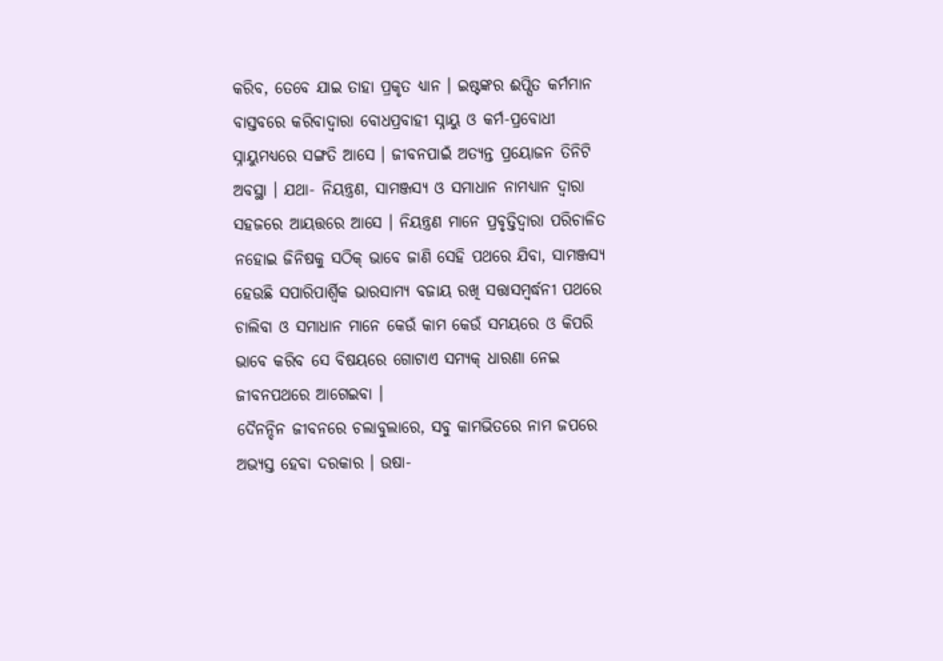କରିବ, ତେବେ ଯାଇ ତାହା ପ୍ରକୃତ ଧ୍ୟାନ । ଇଷ୍ଟଙ୍କର ଈପ୍ସିତ କର୍ମମାନ ବାସ୍ତବରେ କରିବାଦ୍ୱାରା ବୋଧପ୍ରବାହୀ ସ୍ନାୟୁ ଓ କର୍ମ-ପ୍ରବୋଧୀ ସ୍ନାୟୁମଧ୍ୟରେ ସଙ୍ଗତି ଆସେ । ଜୀବନପାଇଁ ଅତ୍ୟନ୍ତ ପ୍ରୟୋଜନ ତିନିଟି ଅବସ୍ଥା । ଯଥା- ନିୟନ୍ତ୍ରଣ, ସାମଞ୍ଜସ୍ୟ ଓ ସମାଧାନ ନାମଧ୍ୟାନ ଦ୍ୱାରା ସହଜରେ ଆୟତ୍ତରେ ଆସେ । ନିୟନ୍ତ୍ରଣ ମାନେ ପ୍ରବୃତ୍ତିଦ୍ୱାରା ପରିଚାଳିତ ନହୋଇ ଜିନିଷକୁ ସଠିକ୍ ଭାବେ ଜାଣି ସେହି ପଥରେ ଯିବା, ସାମଞ୍ଜସ୍ୟ ହେଉଛି ସପାରିପାର୍ଶ୍ବିକ ଭାରସାମ୍ୟ ବଜାୟ ରଖି ସତ୍ତାସମ୍ବର୍ଦ୍ଧନୀ ପଥରେ ଚାଲିବା ଓ ସମାଧାନ ମାନେ କେଉଁ କାମ କେଉଁ ସମୟରେ ଓ କିପରି ଭାବେ କରିବ ସେ ବିଷୟରେ ଗୋଟାଏ ସମ୍ୟକ୍ ଧାରଣା ନେଇ ଜୀବନପଥରେ ଆଗେଇବା ।
ଦୈନନ୍ଦିନ ଜୀବନରେ ଚଲାବୁଲାରେ, ସବୁ କାମଭିତରେ ନାମ ଜପରେ ଅଭ୍ୟସ୍ତ ହେବା ଦରକାର । ଉଷା-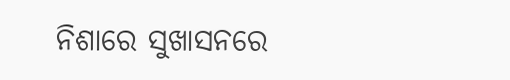ନିଶାରେ ସୁଖାସନରେ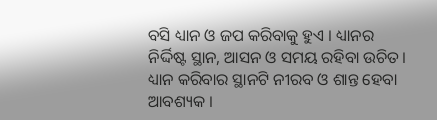ବସି ଧ୍ୟାନ ଓ ଜପ କରିବାକୁ ହୁଏ । ଧ୍ୟାନର ନିର୍ଦ୍ଦିଷ୍ଟ ସ୍ଥାନ, ଆସନ ଓ ସମୟ ରହିବା ଉଚିତ। ଧ୍ୟାନ କରିବାର ସ୍ଥାନଟି ନୀରବ ଓ ଶାନ୍ତ ହେବା ଆବଶ୍ୟକ ।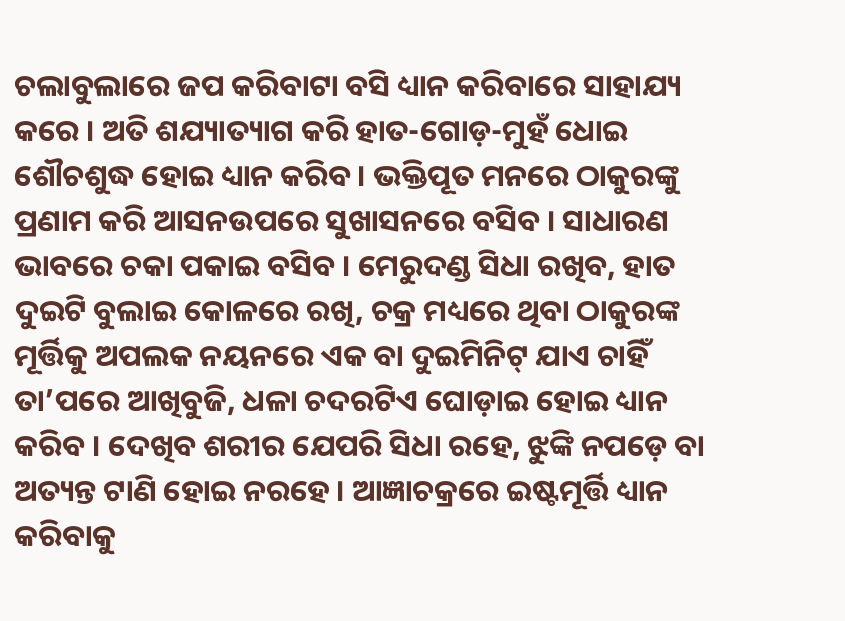ଚଲାବୁଲାରେ ଜପ କରିବାଟା ବସି ଧ୍ୟାନ କରିବାରେ ସାହାଯ୍ୟ କରେ । ଅତି ଶଯ୍ୟାତ୍ୟାଗ କରି ହାତ-ଗୋଡ଼-ମୁହଁ ଧୋଇ ଶୌଚଶୁଦ୍ଧ ହୋଇ ଧ୍ୟାନ କରିବ । ଭକ୍ତିପୂତ ମନରେ ଠାକୁରଙ୍କୁ ପ୍ରଣାମ କରି ଆସନଉପରେ ସୁଖାସନରେ ବସିବ । ସାଧାରଣ ଭାବରେ ଚକା ପକାଇ ବସିବ । ମେରୁଦଣ୍ଡ ସିଧା ରଖିବ, ହାତ ଦୁଇଟି ବୁଲାଇ କୋଳରେ ରଖି, ଚକ୍ର ମଧ୍ୟରେ ଥିବା ଠାକୁରଙ୍କ ମୂର୍ତ୍ତିକୁ ଅପଲକ ନୟନରେ ଏକ ବା ଦୁଇମିନିଟ୍ ଯାଏ ଚାହିଁ ତା’ପରେ ଆଖିବୁଜି, ଧଳା ଚଦରଟିଏ ଘୋଡ଼ାଇ ହୋଇ ଧ୍ୟାନ କରିବ । ଦେଖିବ ଶରୀର ଯେପରି ସିଧା ରହେ, ଝୁଙ୍କି ନପଡ଼େ ବା ଅତ୍ୟନ୍ତ ଟାଣି ହୋଇ ନରହେ । ଆଜ୍ଞାଚକ୍ରରେ ଇଷ୍ଟମୂର୍ତ୍ତି ଧ୍ୟାନ କରିବାକୁ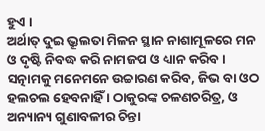ହୁଏ ।
ଅର୍ଥାତ୍ ଦୁଇ ଭ୍ରୂଲତା ମିଳନ ସ୍ଥାନ ନାଶାମୂଳରେ ମନ ଓ ଦୃଷ୍ଟି ନିବଦ୍ଧ କରି ନାମଜପ ଓ ଧ୍ୟାନ କରିବ । ସତ୍ନାମକୁ ମନେମନେ ଉଚ୍ଚାରଣ କରିବ, ଜିଭ ବା ଓଠ ହଲଚଲ ହେବନାହିଁ । ଠାକୁରଙ୍କ ଚଳଣଚରିତ୍ର, ଓ ଅନ୍ୟାନ୍ୟ ଗୁଣାବଳୀର ଚିନ୍ତା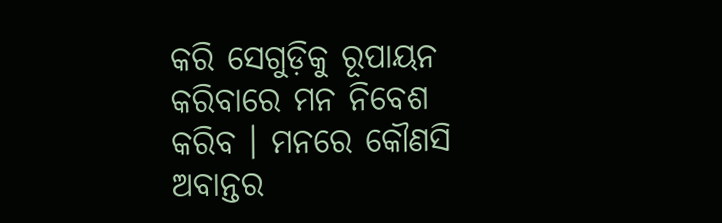କରି ସେଗୁଡ଼ିକୁ ରୂପାୟନ କରିବାରେ ମନ ନିବେଶ କରିବ । ମନରେ କୌଣସି ଅବାନ୍ତର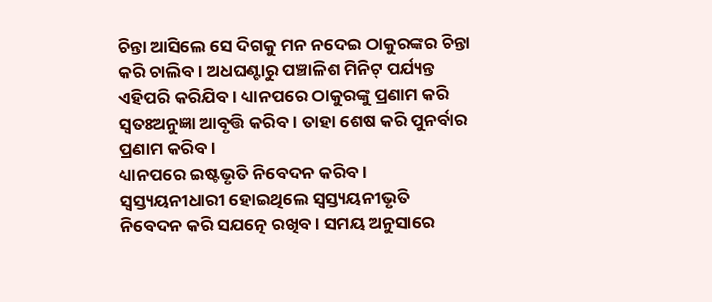ଚିନ୍ତା ଆସିଲେ ସେ ଦିଗକୁ ମନ ନଦେଇ ଠାକୁରଙ୍କର ଚିନ୍ତା କରି ଚାଲିବ । ଅଧଘଣ୍ଟାରୁ ପଞ୍ଚାଳିଶ ମିନିଟ୍ ପର୍ଯ୍ୟନ୍ତ ଏହିପରି କରିଯିବ । ଧ୍ୟାନପରେ ଠାକୁରଙ୍କୁ ପ୍ରଣାମ କରି ସ୍ୱତଃଅନୁଜ୍ଞା ଆବୃତ୍ତି କରିବ । ତାହା ଶେଷ କରି ପୁନର୍ବାର ପ୍ରଣାମ କରିବ ।
ଧ୍ୟାନପରେ ଇଷ୍ଟଭୃତି ନିବେଦନ କରିବ । ସ୍ୱସ୍ତ୍ୟୟନୀଧାରୀ ହୋଇଥିଲେ ସ୍ୱସ୍ତ୍ୟୟନୀଭୃତି ନିବେଦନ କରି ସଯତ୍ନେ ରଖିବ । ସମୟ ଅନୁସାରେ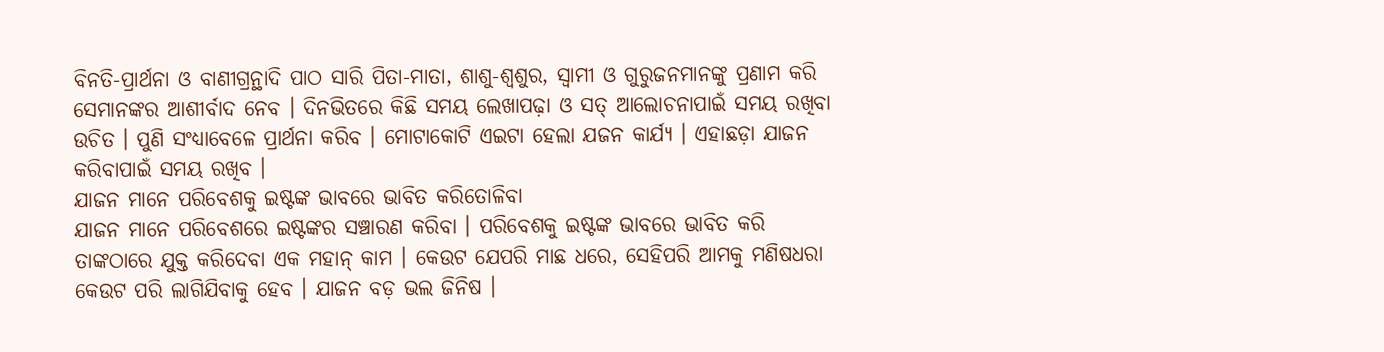ବିନତି-ପ୍ରାର୍ଥନା ଓ ବାଣୀଗ୍ରନ୍ଥାଦି ପାଠ ସାରି ପିତା-ମାତା, ଶାଶୁ-ଶ୍ୱଶୁର, ସ୍ୱାମୀ ଓ ଗୁରୁଜନମାନଙ୍କୁ ପ୍ରଣାମ କରି ସେମାନଙ୍କର ଆଶୀର୍ବାଦ ନେବ । ଦିନଭିତରେ କିଛି ସମୟ ଲେଖାପଢ଼ା ଓ ସତ୍ ଆଲୋଚନାପାଇଁ ସମୟ ରଖିବା ଉଚିତ । ପୁଣି ସଂଧ୍ୟାବେଳେ ପ୍ରାର୍ଥନା କରିବ । ମୋଟାକୋଟି ଏଇଟା ହେଲା ଯଜନ କାର୍ଯ୍ୟ । ଏହାଛଡ଼ା ଯାଜନ କରିବାପାଇଁ ସମୟ ରଖିବ ।
ଯାଜନ ମାନେ ପରିବେଶକୁ ଇଷ୍ଟଙ୍କ ଭାବରେ ଭାବିତ କରିତୋଳିବା
ଯାଜନ ମାନେ ପରିବେଶରେ ଇଷ୍ଟଙ୍କର ସଞ୍ଚାରଣ କରିବା । ପରିବେଶକୁ ଇଷ୍ଟଙ୍କ ଭାବରେ ଭାବିତ କରି ତାଙ୍କଠାରେ ଯୁକ୍ତ କରିଦେବା ଏକ ମହାନ୍ କାମ । କେଉଟ ଯେପରି ମାଛ ଧରେ, ସେହିପରି ଆମକୁ ମଣିଷଧରା କେଉଟ ପରି ଲାଗିଯିବାକୁ ହେବ । ଯାଜନ ବଡ଼ ଭଲ ଜିନିଷ ।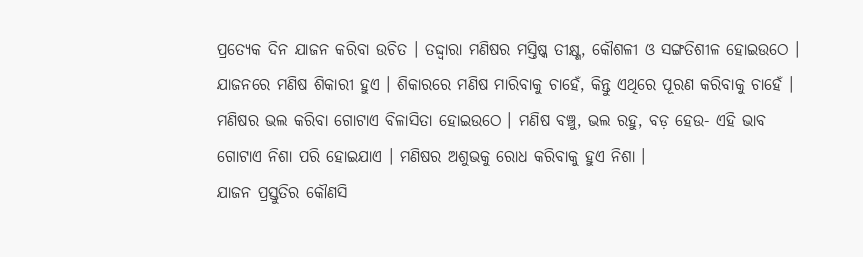ପ୍ରତ୍ୟେକ ଦିନ ଯାଜନ କରିବା ଉଚିତ । ତଦ୍ଦ୍ୱାରା ମଣିଷର ମସ୍ତିଷ୍କ ତୀକ୍ଷ୍ଣ, କୌଶଳୀ ଓ ସଙ୍ଗତିଶୀଳ ହୋଇଉଠେ । ଯାଜନରେ ମଣିଷ ଶିକାରୀ ହୁଏ । ଶିକାରରେ ମଣିଷ ମାରିବାକୁ ଚାହେଁ, କିନ୍ତୁ ଏଥିରେ ପୂରଣ କରିବାକୁ ଚାହେଁ । ମଣିଷର ଭଲ କରିବା ଗୋଟାଏ ବିଳାସିତା ହୋଇଉଠେ । ମଣିଷ ବଞ୍ଚୁ, ଭଲ ରହୁ, ବଡ଼ ହେଉ- ଏହି ଭାବ ଗୋଟାଏ ନିଶା ପରି ହୋଇଯାଏ । ମଣିଷର ଅଶୁଭକୁ ରୋଧ କରିବାକୁ ହୁଏ ନିଶା ।
ଯାଜନ ପ୍ରସ୍ତୁତିର କୌଣସି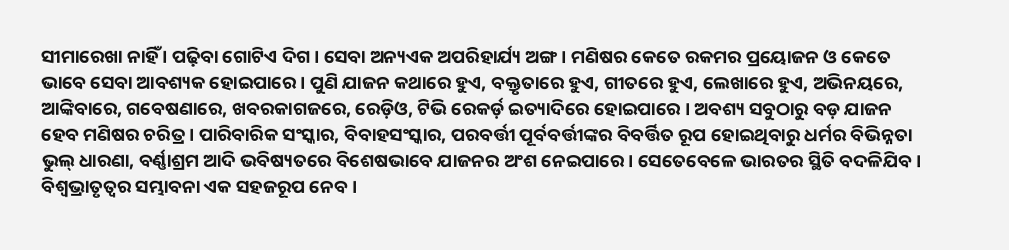ସୀମାରେଖା ନାହିଁ । ପଢ଼ିବା ଗୋଟିଏ ଦିଗ । ସେବା ଅନ୍ୟଏକ ଅପରିହାର୍ଯ୍ୟ ଅଙ୍ଗ । ମଣିଷର କେତେ ରକମର ପ୍ରୟୋଜନ ଓ କେତେ ଭାବେ ସେବା ଆବଶ୍ୟକ ହୋଇପାରେ । ପୁଣି ଯାଜନ କଥାରେ ହୁଏ, ବକ୍ତୃତାରେ ହୁଏ, ଗୀତରେ ହୁଏ, ଲେଖାରେ ହୁଏ, ଅଭିନୟରେ, ଆଙ୍କିବାରେ, ଗବେଷଣାରେ, ଖବରକାଗଜରେ, ରେଡ଼ିଓ, ଟିଭି ରେକର୍ଡ଼ ଇତ୍ୟାଦିରେ ହୋଇପାରେ । ଅବଶ୍ୟ ସବୁଠାରୁ ବଡ଼ ଯାଜନ ହେବ ମଣିଷର ଚରିତ୍ର । ପାରିବାରିକ ସଂସ୍କାର, ବିବାହସଂସ୍କାର, ପରବର୍ତ୍ତୀ ପୂର୍ବବର୍ତ୍ତୀଙ୍କର ବିବର୍ତ୍ତିତ ରୂପ ହୋଇଥିବାରୁ ଧର୍ମର ବିଭିନ୍ନତା ଭୁଲ୍ ଧାରଣା, ବର୍ଣ୍ଣାଶ୍ରମ ଆଦି ଭବିଷ୍ୟତରେ ବିଶେଷଭାବେ ଯାଜନର ଅଂଶ ନେଇପାରେ । ସେତେବେଳେ ଭାରତର ସ୍ଥିତି ବଦଳିଯିବ । ବିଶ୍ୱଭ୍ରାତୃତ୍ୱର ସମ୍ଭାବନା ଏକ ସହଜରୂପ ନେବ ।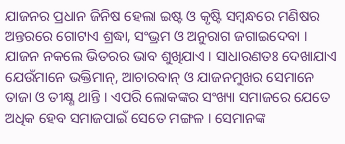ଯାଜନର ପ୍ରଧାନ ଜିନିଷ ହେଲା ଇଷ୍ଟ ଓ କୃଷ୍ଟି ସମ୍ବନ୍ଧରେ ମଣିଷର ଅନ୍ତରରେ ଗୋଟାଏ ଶ୍ରଦ୍ଧା, ସଂଭ୍ରମ ଓ ଅନୁରାଗ ଜଗାଇଦେବା । ଯାଜନ ନକଲେ ଭିତରର ଭାବ ଶୁଖିଯାଏ । ସାଧାରଣତଃ ଦେଖାଯାଏ ଯେଉଁମାନେ ଭକ୍ତିମାନ୍, ଆଚାରବାନ୍ ଓ ଯାଜନମୁଖର ସେମାନେ ତାଜା ଓ ତୀକ୍ଷ୍ଣ ଥାନ୍ତି । ଏପରି ଲୋକଙ୍କର ସଂଖ୍ୟା ସମାଜରେ ଯେତେ ଅଧିକ ହେବ ସମାଜପାଇଁ ସେତେ ମଙ୍ଗଳ । ସେମାନଙ୍କ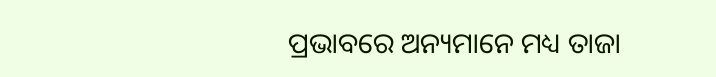ପ୍ରଭାବରେ ଅନ୍ୟମାନେ ମଧ୍ୟ ତାଜା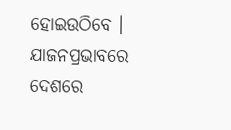ହୋଇଉଠିବେ । ଯାଜନପ୍ରଭାବରେ ଦେଶରେ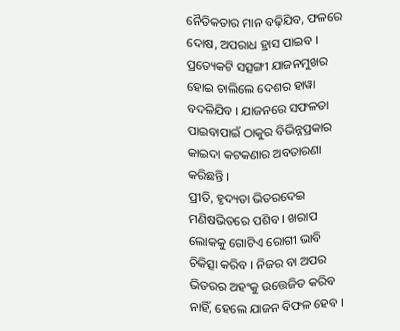ନୈତିକତାର ମାନ ବଢ଼ିଯିବ, ଫଳରେ ଦୋଷ, ଅପରାଧ ହ୍ରାସ ପାଇବ । ପ୍ରତ୍ୟେକଟି ସତ୍ସଙ୍ଗୀ ଯାଜନମୁଖର ହୋଇ ଚାଲିଲେ ଦେଶର ହାୱା ବଦଳିଯିବ । ଯାଜନରେ ସଫଳତା ପାଇବାପାଇଁ ଠାକୁର ବିଭିନ୍ନପ୍ରକାର କାଇଦା କଟକଣାର ଅବତାରଣା କରିଛନ୍ତି ।
ପ୍ରୀତି, ହୃଦ୍ୟତା ଭିତରଦେଇ ମଣିଷଭିତରେ ପଶିବ । ଖରାପ ଲୋକକୁ ଗୋଟିଏ ରୋଗୀ ଭାବି ଚିକିତ୍ସା କରିବ । ନିଜର ବା ଅପର ଭିତରର ଅହଂକୁ ଉତ୍ତେଜିତ କରିବ ନାହିଁ, ହେଲେ ଯାଜନ ବିଫଳ ହେବ ।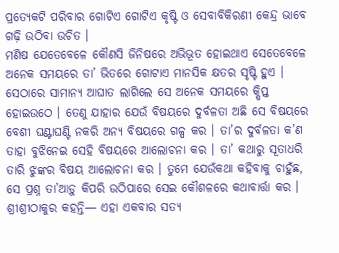ପ୍ରତ୍ୟେକଟି ପରିବାର ଗୋଟିଏ ଗୋଟିଏ କୃଷ୍ଟି ଓ ସେବାବିକିରଣୀ କେନ୍ଦ୍ର ଭାବେ ଗଢ଼ି ଉଠିବା ଉଚିତ ।
ମଣିଷ ଯେତେବେଳେ କୌଣସି ଜିନିଷରେ ଅଭିଭୂତ ହୋଇଥାଏ ସେତେବେଳେ ଅନେକ ସମୟରେ ତା’ ଭିତରେ ଗୋଟାଏ ମାନସିକ କ୍ଷତର ସୃଷ୍ଟି ହୁଏ । ସେଠାରେ ସାମାନ୍ୟ ଆଘାତ ଲାଗିଲେ ସେ ଅନେକ ସମୟରେ କ୍ଷିପ୍ତ ହୋଇଉଠେ । ତେଣୁ ଯାହାର ଯେଉଁ ବିଷୟରେ ଦୁର୍ବଳତା ଅଛି ସେ ବିଷୟରେ ବେଶୀ ଘଣ୍ଟାଘଣ୍ଟି ନକରି ଅନ୍ୟ ବିଷୟରେ ଗଳ୍ପ କର । ତା’ର ଦୁର୍ବଳତା କ’ଣ ତାହା ବୁଝିନେଇ ସେହି ବିଷୟରେ ଆଲୋଚନା କର । ତା’ କଥାରୁ ସୂତାଧରି ତାରି ଝୁଙ୍କର ବିଷୟ ଆଲୋଚନା କର । ତୁମେ ଯେଉଁକଥା କହିବାକୁ ଚାହୁଁଛ, ସେ ପ୍ରଶ୍ନ ତା’ଆଡ଼ୁ କିପରି ଉଠିପାରେ ସେଇ କୌଶଳରେ କଥାବାର୍ତ୍ତା କର ।
ଶ୍ରୀଶ୍ରୀଠାକୁର କହନ୍ତି— ଏହା ଏକବାର ସତ୍ୟ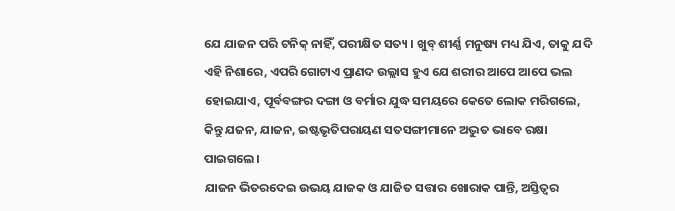ଯେ ଯାଜନ ପରି ଟନିକ୍ ନାହିଁ, ପରୀକ୍ଷିତ ସତ୍ୟ । ଖୁବ୍ ଶୀର୍ଣ୍ଣ ମନୁଷ୍ୟ ମଧ୍ୟ ଯିଏ, ତାକୁ ଯଦି ଏହି ନିଶାରେ, ଏପରି ଗୋଟାଏ ପ୍ରାଣଦ ଉଲ୍ଲାସ ହୁଏ ଯେ ଶରୀର ଆପେ ଆପେ ଭଲ ହୋଇଯାଏ, ପୂର୍ବବଙ୍ଗର ଦଙ୍ଗା ଓ ବର୍ମାର ଯୁଦ୍ଧ ସମୟରେ କେତେ ଲୋକ ମରିଗଲେ, କିନ୍ତୁ ଯଜନ, ଯାଜନ, ଇଷ୍ଟଭୃତିପରାୟଣ ସତସଙ୍ଗୀମାନେ ଅଦ୍ଭୁତ ଭାବେ ରକ୍ଷା ପାଇଗଲେ।
ଯାଜନ ଭିତରଦେଇ ଉଭୟ ଯାଜକ ଓ ଯାଜିତ ସତ୍ତାର ଖୋରାକ ପାନ୍ତି, ଅସ୍ତିତ୍ୱର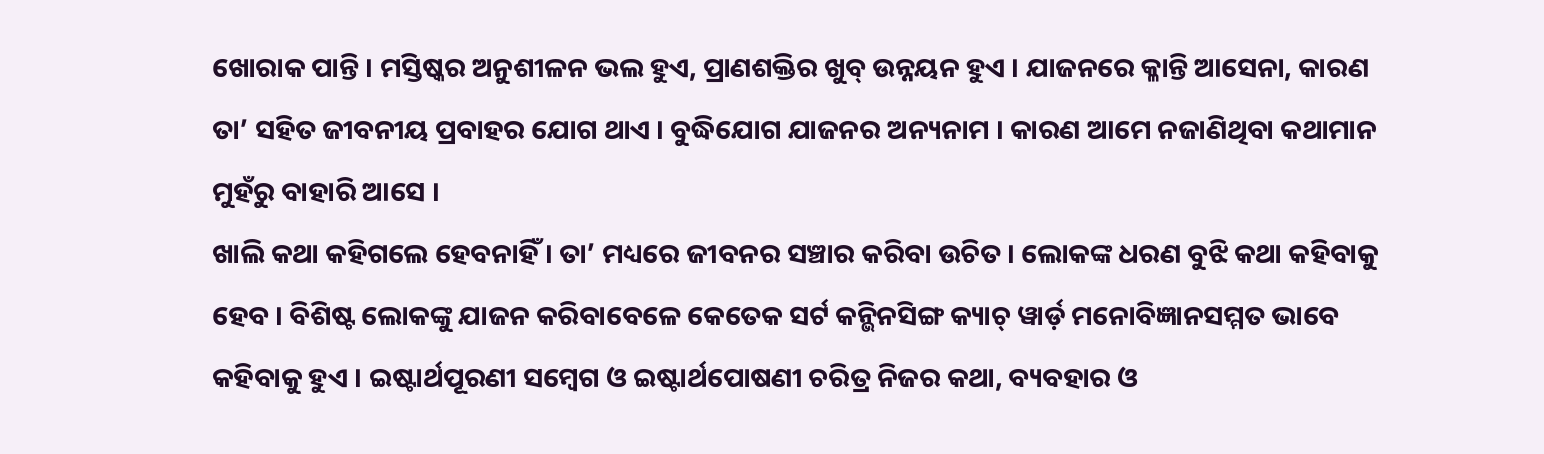ଖୋରାକ ପାନ୍ତି । ମସ୍ତିଷ୍କର ଅନୁଶୀଳନ ଭଲ ହୁଏ, ପ୍ରାଣଶକ୍ତିର ଖୁବ୍ ଉନ୍ନୟନ ହୁଏ । ଯାଜନରେ କ୍ଳାନ୍ତି ଆସେନା, କାରଣ ତା’ ସହିତ ଜୀବନୀୟ ପ୍ରବାହର ଯୋଗ ଥାଏ । ବୁଦ୍ଧିଯୋଗ ଯାଜନର ଅନ୍ୟନାମ । କାରଣ ଆମେ ନଜାଣିଥିବା କଥାମାନ ମୁହଁରୁ ବାହାରି ଆସେ ।
ଖାଲି କଥା କହିଗଲେ ହେବନାହିଁ । ତା’ ମଧ୍ୟରେ ଜୀବନର ସଞ୍ଚାର କରିବା ଉଚିତ । ଲୋକଙ୍କ ଧରଣ ବୁଝି କଥା କହିବାକୁ ହେବ । ବିଶିଷ୍ଟ ଲୋକଙ୍କୁ ଯାଜନ କରିବାବେଳେ କେତେକ ସର୍ଟ କନ୍ଭିନସିଙ୍ଗ କ୍ୟାଚ୍ ୱାର୍ଡ଼ ମନୋବିଜ୍ଞାନସମ୍ମତ ଭାବେ କହିବାକୁ ହୁଏ । ଇଷ୍ଟାର୍ଥପୂରଣୀ ସମ୍ବେଗ ଓ ଇଷ୍ଟାର୍ଥପୋଷଣୀ ଚରିତ୍ର ନିଜର କଥା, ବ୍ୟବହାର ଓ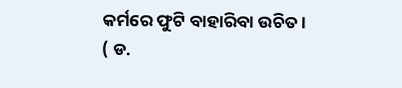କର୍ମରେ ଫୁଟି ବାହାରିବା ଉଚିତ ।
( ଡ.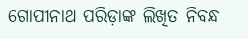ଗୋପୀନାଥ ପରିଡ଼ାଙ୍କ ଲିଖିତ ନିବନ୍ଧ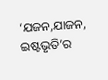‘ଯଜନ,ଯାଜନ, ଇଷ୍ଟଭୃତି’ର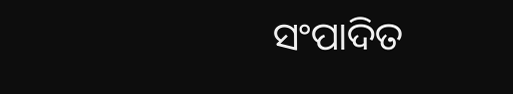ସଂପାଦିତ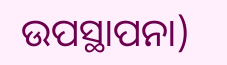ଉପସ୍ଥାପନା)